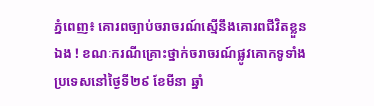ភ្នំពេញ៖ គោរពច្បាប់ចរាចរណ៍ស្មើនឹងគោរពជីវិតខ្លួនឯង ! ខណៈករណីគ្រោះថ្នាក់ចរាចរណ៍ផ្លូវគោកទូទាំងប្រទេសនៅថ្ងៃទី២៩ ខែមីនា ឆ្នាំ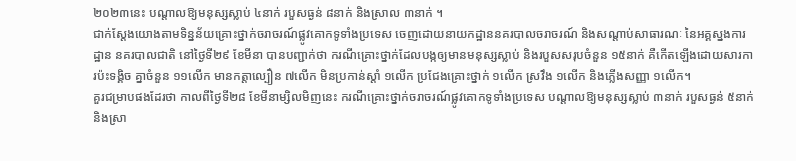២០២៣នេះ បណ្តាលឱ្យមនុស្សស្លាប់ ៤នាក់ របួសធ្ងន់ ៨នាក់ និងស្រាល ៣នាក់ ។
ជាក់ស្ដែងយោងតាមទិន្នន័យគ្រោះថ្នាក់ចរាចរណ៍ផ្លូវគោកទូទាំងប្រទេស ចេញដោយនាយកដ្ឋាននគរបាលចរាចរណ៍ និងសណ្តាប់សាធារណៈ នៃអគ្គស្នងការដ្ឋាន នគរបាលជាតិ នៅថ្ងៃទី២៩ ខែមីនា បានបញ្ជាក់ថា ករណីគ្រោះថ្នាក់ដែលបង្កឲ្យមានមនុស្សស្លាប់ និងរបួសសរុបចំនួន ១៥នាក់ គឺកើតឡើងដោយសារការប៉ះទង្គិច គ្នាចំនួន ១១លើក មានកត្តាល្បឿន ៧លើក មិនប្រកាន់ស្តាំ ១លើក ប្រជែងគ្រោះថ្នាក់ ១លើក ស្រវឹង ១លើក និងភ្លើងសញ្ញា ១លើក។
គួរជម្រាបផងដែរថា កាលពីថ្ងៃទី២៨ ខែមីនាម្សិលមិញនេះ ករណីគ្រោះថ្នាក់ចរាចរណ៍ផ្លូវគោកទូទាំងប្រទេស បណ្តាលឱ្យមនុស្សស្លាប់ ៣នាក់ របួសធ្ងន់ ៥នាក់ និងស្រា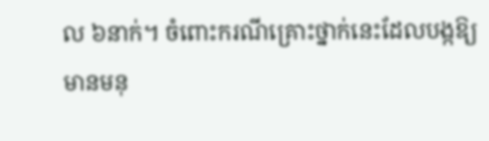ល ៦នាក់។ ចំពោះករណីគ្រោះថ្នាក់នេះដែលបង្កឱ្យមានមនុ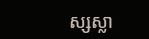ស្សស្លា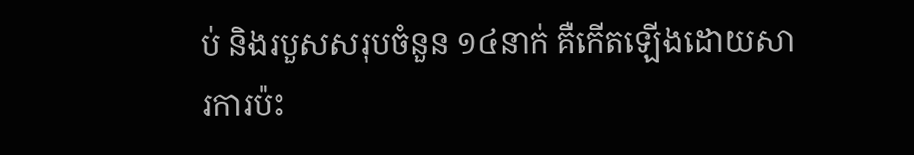ប់ និងរបួសសរុបចំនួន ១៤នាក់ គឺកើតឡើងដោយសារការប៉ះ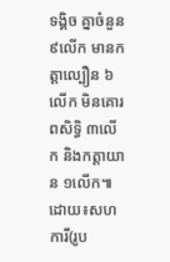ទង្គិច គ្នាចំនួន ៩លើក មានកត្តាល្បឿន ៦លើក មិនគោរពសិទ្ធិ ៣លើក និងកត្តាយាន ១លើក៕
ដោយ៖សហការី(រូប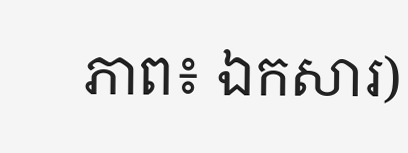ភាព៖ ឯកសារ)